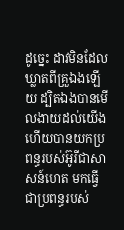ដូច្នេះ ដាវមិនដែលឃ្លាតពីគ្រួឯងឡើយ ដ្បិតឯងបានមើលងាយដល់យើង ហើយបានយកប្រពន្ធរបស់អ៊ូរីជាសាសន៍ហេត មកធ្វើជាប្រពន្ធរបស់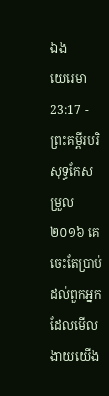ឯង
យេរេមា 23:17 - ព្រះគម្ពីរបរិសុទ្ធកែសម្រួល ២០១៦ គេចេះតែប្រាប់ដល់ពួកអ្នកដែលមើលងាយយើង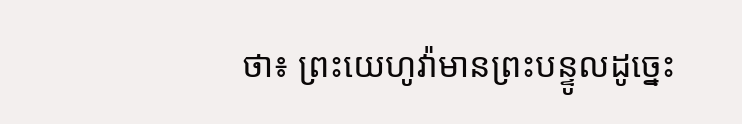ថា៖ ព្រះយេហូវ៉ាមានព្រះបន្ទូលដូច្នេះ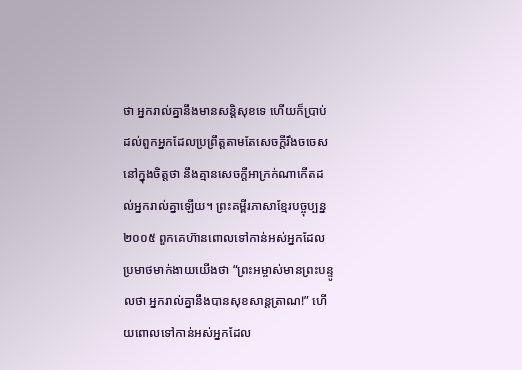ថា អ្នករាល់គ្នានឹងមានសន្តិសុខទេ ហើយក៏ប្រាប់ដល់ពួកអ្នកដែលប្រព្រឹត្តតាមតែសេចក្ដីរឹងចចេសនៅក្នុងចិត្តថា នឹងគ្មានសេចក្ដីអាក្រក់ណាកើតដល់អ្នករាល់គ្នាឡើយ។ ព្រះគម្ពីរភាសាខ្មែរបច្ចុប្បន្ន ២០០៥ ពួកគេហ៊ានពោលទៅកាន់អស់អ្នកដែល ប្រមាថមាក់ងាយយើងថា “ព្រះអម្ចាស់មានព្រះបន្ទូលថា អ្នករាល់គ្នានឹងបានសុខសាន្តត្រាណ!” ហើយពោលទៅកាន់អស់អ្នកដែល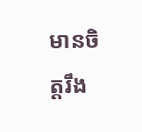មានចិត្តរឹង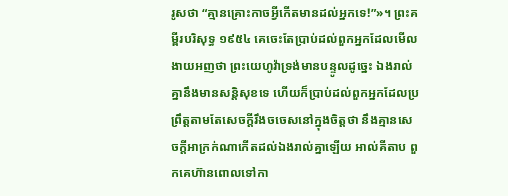រូសថា “គ្មានគ្រោះកាចអ្វីកើតមានដល់អ្នកទេ!”»។ ព្រះគម្ពីរបរិសុទ្ធ ១៩៥៤ គេចេះតែប្រាប់ដល់ពួកអ្នកដែលមើលងាយអញថា ព្រះយេហូវ៉ាទ្រង់មានបន្ទូលដូច្នេះ ឯងរាល់គ្នានឹងមានសន្តិសុខទេ ហើយក៏ប្រាប់ដល់ពួកអ្នកដែលប្រព្រឹត្តតាមតែសេចក្ដីរឹងចចេសនៅក្នុងចិត្តថា នឹងគ្មានសេចក្ដីអាក្រក់ណាកើតដល់ឯងរាល់គ្នាឡើយ អាល់គីតាប ពួកគេហ៊ានពោលទៅកា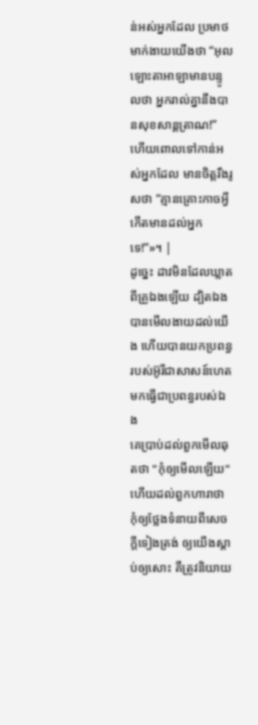ន់អស់អ្នកដែល ប្រមាថមាក់ងាយយើងថា “អុលឡោះតាអាឡាមានបន្ទូលថា អ្នករាល់គ្នានឹងបានសុខសាន្តត្រាណ!” ហើយពោលទៅកាន់អស់អ្នកដែល មានចិត្តរឹងរូសថា “គ្មានគ្រោះកាចអ្វីកើតមានដល់អ្នកទេ!”»។ |
ដូច្នេះ ដាវមិនដែលឃ្លាតពីគ្រួឯងឡើយ ដ្បិតឯងបានមើលងាយដល់យើង ហើយបានយកប្រពន្ធរបស់អ៊ូរីជាសាសន៍ហេត មកធ្វើជាប្រពន្ធរបស់ឯង
គេប្រាប់ដល់ពួកមើលឆុតថា "កុំឲ្យមើលឡើយ" ហើយដល់ពួកហារាថា កុំឲ្យថ្លែងទំនាយពីសេចក្ដីទៀងត្រង់ ឲ្យយើងស្តាប់ឲ្យសោះ គឺត្រូវនិយាយ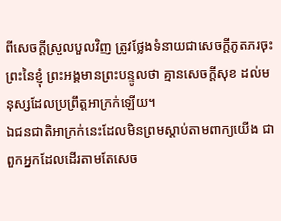ពីសេចក្ដីស្រួលបួលវិញ ត្រូវថ្លែងទំនាយជាសេចក្ដីភូតភរចុះ
ព្រះនៃខ្ញុំ ព្រះអង្គមានព្រះបន្ទូលថា គ្មានសេចក្ដីសុខ ដល់មនុស្សដែលប្រព្រឹត្តអាក្រក់ឡើយ។
ឯជនជាតិអាក្រក់នេះដែលមិនព្រមស្តាប់តាមពាក្យយើង ជាពួកអ្នកដែលដើរតាមតែសេច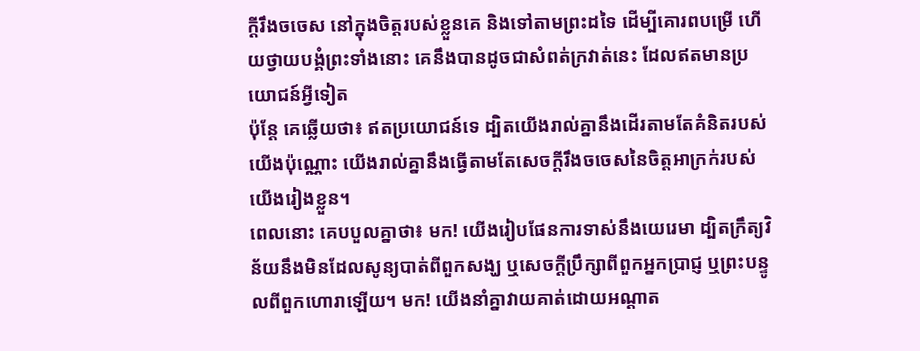ក្ដីរឹងចចេស នៅក្នុងចិត្តរបស់ខ្លួនគេ និងទៅតាមព្រះដទៃ ដើម្បីគោរពបម្រើ ហើយថ្វាយបង្គំព្រះទាំងនោះ គេនឹងបានដូចជាសំពត់ក្រវាត់នេះ ដែលឥតមានប្រយោជន៍អ្វីទៀត
ប៉ុន្តែ គេឆ្លើយថា៖ ឥតប្រយោជន៍ទេ ដ្បិតយើងរាល់គ្នានឹងដើរតាមតែគំនិតរបស់យើងប៉ុណ្ណោះ យើងរាល់គ្នានឹងធ្វើតាមតែសេចក្ដីរឹងចចេសនៃចិត្តអាក្រក់របស់យើងរៀងខ្លួន។
ពេលនោះ គេបបួលគ្នាថា៖ មក! យើងរៀបផែនការទាស់នឹងយេរេមា ដ្បិតក្រឹត្យវិន័យនឹងមិនដែលសូន្យបាត់ពីពួកសង្ឃ ឬសេចក្ដីប្រឹក្សាពីពួកអ្នកប្រាជ្ញ ឬព្រះបន្ទូលពីពួកហោរាឡើយ។ មក! យើងនាំគ្នាវាយគាត់ដោយអណ្ដាត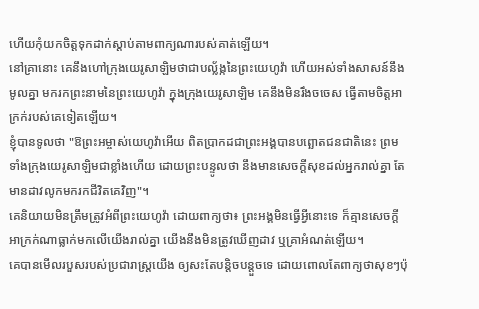ហើយកុំយកចិត្តទុកដាក់ស្តាប់តាមពាក្យណារបស់គាត់ឡើយ។
នៅគ្រានោះ គេនឹងហៅក្រុងយេរូសាឡិមថាជាបល្ល័ង្កនៃព្រះយេហូវ៉ា ហើយអស់ទាំងសាសន៍នឹងមូលគ្នា មករកព្រះនាមនៃព្រះយេហូវ៉ា ក្នុងក្រុងយេរូសាឡិម គេនឹងមិនរឹងចចេស ធ្វើតាមចិត្តអាក្រក់របស់គេទៀតឡើយ។
ខ្ញុំបានទូលថា "ឱព្រះអម្ចាស់យេហូវ៉ាអើយ ពិតប្រាកដជាព្រះអង្គបានបព្ឆោតជនជាតិនេះ ព្រមទាំងក្រុងយេរូសាឡិមជាខ្លាំងហើយ ដោយព្រះបន្ទូលថា នឹងមានសេចក្ដីសុខដល់អ្នករាល់គ្នា តែមានដាវលូកមករកជីវិតគេវិញ"។
គេនិយាយមិនត្រឹមត្រូវអំពីព្រះយេហូវ៉ា ដោយពាក្យថា៖ ព្រះអង្គមិនធ្វើអ្វីនោះទេ ក៏គ្មានសេចក្ដីអាក្រក់ណាធ្លាក់មកលើយើងរាល់គ្នា យើងនឹងមិនត្រូវឃើញដាវ ឬគ្រាអំណត់ឡើយ។
គេបានមើលរបួសរបស់ប្រជារាស្ត្រយើង ឲ្យសះតែបន្តិចបន្តួចទេ ដោយពោលតែពាក្យថាសុខៗប៉ុ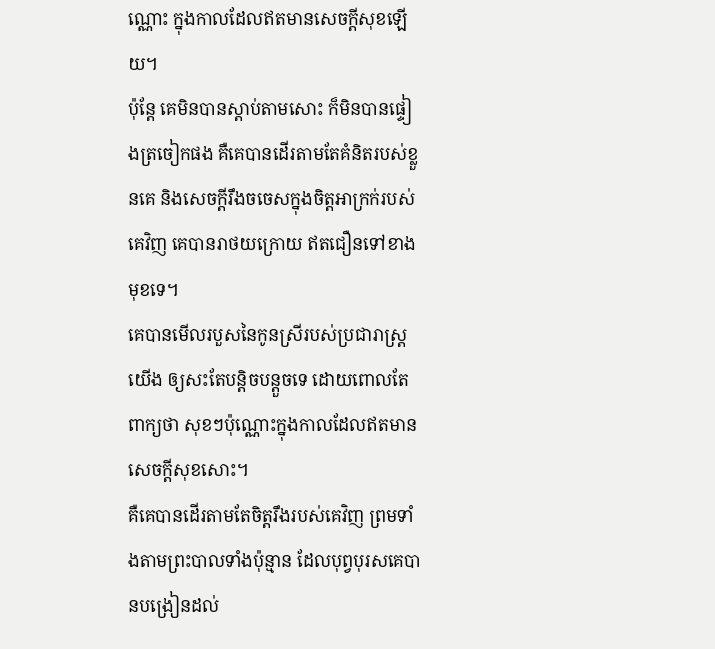ណ្ណោះ ក្នុងកាលដែលឥតមានសេចក្ដីសុខឡើយ។
ប៉ុន្តែ គេមិនបានស្តាប់តាមសោះ ក៏មិនបានផ្ទៀងត្រចៀកផង គឺគេបានដើរតាមតែគំនិតរបស់ខ្លួនគេ និងសេចក្ដីរឹងចចេសក្នុងចិត្តអាក្រក់របស់គេវិញ គេបានរាថយក្រោយ ឥតជឿនទៅខាងមុខទេ។
គេបានមើលរបួសនៃកូនស្រីរបស់ប្រជារាស្ត្រយើង ឲ្យសះតែបន្តិចបន្តួចទេ ដោយពោលតែពាក្យថា សុខៗប៉ុណ្ណោះក្នុងកាលដែលឥតមានសេចក្ដីសុខសោះ។
គឺគេបានដើរតាមតែចិត្តរឹងរបស់គេវិញ ព្រមទាំងតាមព្រះបាលទាំងប៉ុន្មាន ដែលបុព្វបុរសគេបានបង្រៀនដល់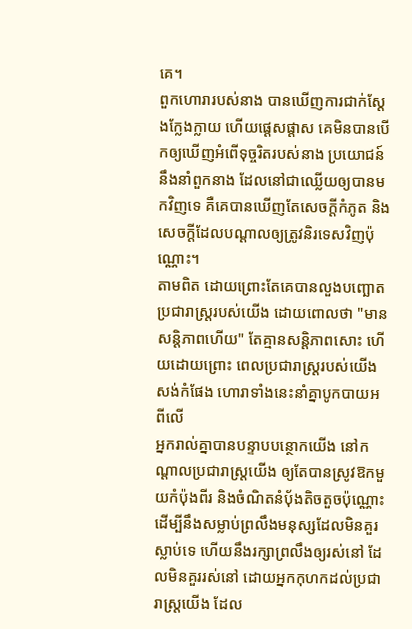គេ។
ពួកហោរារបស់នាង បានឃើញការជាក់ស្តែងក្លែងក្លាយ ហើយផ្តេសផ្តាស គេមិនបានបើកឲ្យឃើញអំពើទុច្ចរិតរបស់នាង ប្រយោជន៍នឹងនាំពួកនាង ដែលនៅជាឈ្លើយឲ្យបានមកវិញទេ គឺគេបានឃើញតែសេចក្ដីកំភូត និងសេចក្ដីដែលបណ្ដាលឲ្យត្រូវនិរទេសវិញប៉ុណ្ណោះ។
តាមពិត ដោយព្រោះតែគេបានលួងបញ្ឆោតប្រជារាស្ត្ររបស់យើង ដោយពោលថា "មានសន្តិភាពហើយ" តែគ្មានសន្តិភាពសោះ ហើយដោយព្រោះ ពេលប្រជារាស្ត្ររបស់យើងសង់កំផែង ហោរាទាំងនេះនាំគ្នាបូកបាយអពីលើ
អ្នករាល់គ្នាបានបន្ទាបបន្ថោកយើង នៅកណ្ដាលប្រជារាស្ត្រយើង ឲ្យតែបានស្រូវឱកមួយកំប៉ុងពីរ និងចំណិតនំបុ័ងតិចតួចប៉ុណ្ណោះ ដើម្បីនឹងសម្លាប់ព្រលឹងមនុស្សដែលមិនគួរស្លាប់ទេ ហើយនឹងរក្សាព្រលឹងឲ្យរស់នៅ ដែលមិនគួររស់នៅ ដោយអ្នកកុហកដល់ប្រជារាស្ត្រយើង ដែល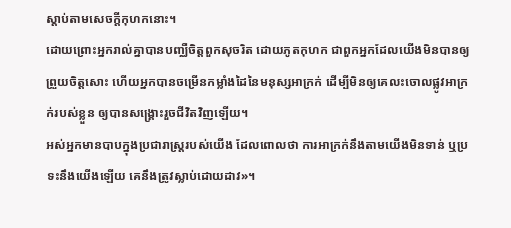ស្តាប់តាមសេចក្ដីកុហកនោះ។
ដោយព្រោះអ្នករាល់គ្នាបានបញ្ឈឺចិត្តពួកសុចរិត ដោយភូតកុហក ជាពួកអ្នកដែលយើងមិនបានឲ្យព្រួយចិត្តសោះ ហើយអ្នកបានចម្រើនកម្លាំងដៃនៃមនុស្សអាក្រក់ ដើម្បីមិនឲ្យគេលះចោលផ្លូវអាក្រក់របស់ខ្លួន ឲ្យបានសង្គ្រោះរួចជីវិតវិញឡើយ។
អស់អ្នកមានបាបក្នុងប្រជារាស្ត្ររបស់យើង ដែលពោលថា ការអាក្រក់នឹងតាមយើងមិនទាន់ ឬប្រទះនឹងយើងឡើយ គេនឹងត្រូវស្លាប់ដោយដាវ»។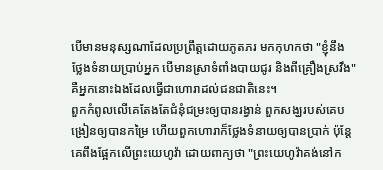បើមានមនុស្សណាដែលប្រព្រឹត្តដោយភូតភរ មកកុហកថា "ខ្ញុំនឹងថ្លែងទំនាយប្រាប់អ្នក បើមានស្រាទំពាំងបាយជូរ និងពីគ្រឿងស្រវឹង" គឺអ្នកនោះឯងដែលធ្វើជាហោរាដល់ជនជាតិនេះ។
ពួកកំពូលលើគេតែងតែជំនុំជម្រះឲ្យបានរង្វាន់ ពួកសង្ឃរបស់គេបង្រៀនឲ្យបានកម្រៃ ហើយពួកហោរាក៏ថ្លែងទំនាយឲ្យបានប្រាក់ ប៉ុន្តែ គេពឹងផ្អែកលើព្រះយេហូវ៉ា ដោយពាក្យថា "ព្រះយេហូវ៉ាគង់នៅក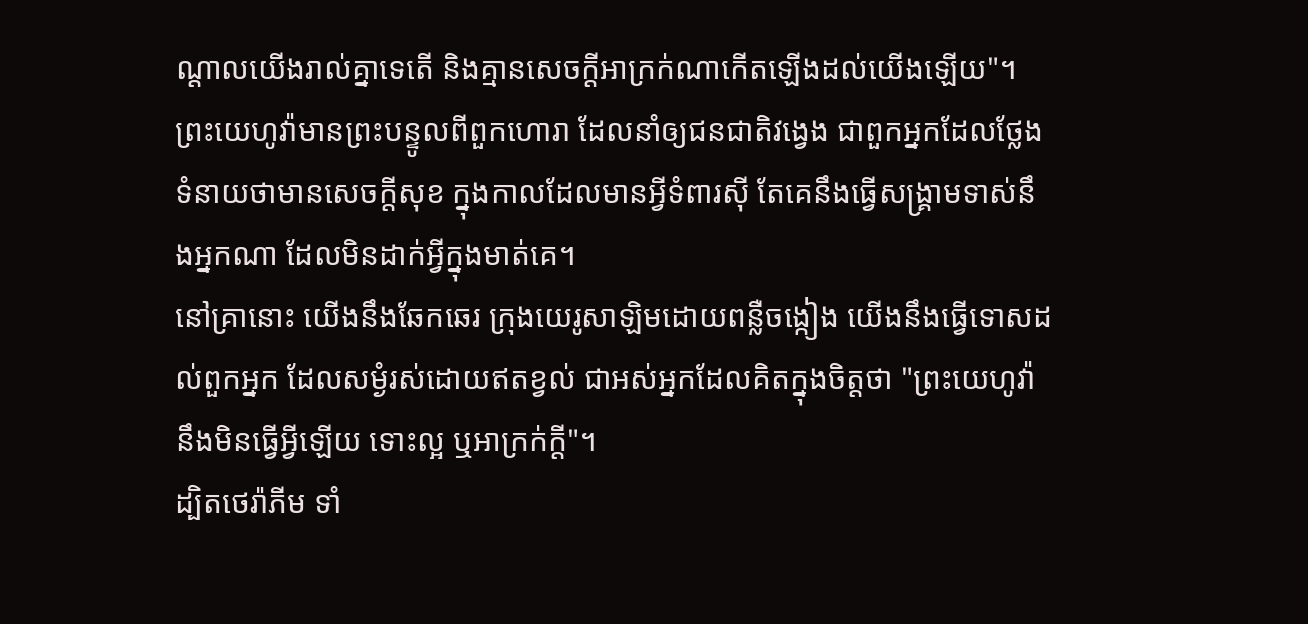ណ្ដាលយើងរាល់គ្នាទេតើ និងគ្មានសេចក្ដីអាក្រក់ណាកើតឡើងដល់យើងឡើយ"។
ព្រះយេហូវ៉ាមានព្រះបន្ទូលពីពួកហោរា ដែលនាំឲ្យជនជាតិវង្វេង ជាពួកអ្នកដែលថ្លែងទំនាយថាមានសេចក្ដីសុខ ក្នុងកាលដែលមានអ្វីទំពារស៊ី តែគេនឹងធ្វើសង្គ្រាមទាស់នឹងអ្នកណា ដែលមិនដាក់អ្វីក្នុងមាត់គេ។
នៅគ្រានោះ យើងនឹងឆែកឆេរ ក្រុងយេរូសាឡិមដោយពន្លឺចង្កៀង យើងនឹងធ្វើទោសដល់ពួកអ្នក ដែលសម្ងំរស់ដោយឥតខ្វល់ ជាអស់អ្នកដែលគិតក្នុងចិត្តថា "ព្រះយេហូវ៉ានឹងមិនធ្វើអ្វីឡើយ ទោះល្អ ឬអាក្រក់ក្ដី"។
ដ្បិតថេរ៉ាភីម ទាំ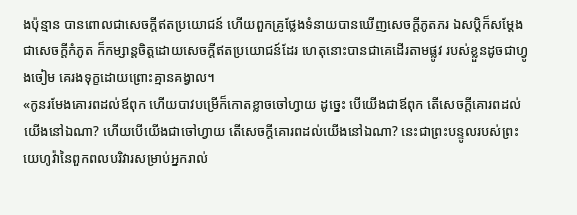ងប៉ុន្មាន បានពោលជាសេចក្ដីឥតប្រយោជន៍ ហើយពួកគ្រូថ្លែងទំនាយបានឃើញសេចក្ដីភូតភរ ឯសប្តិក៏សម្ដែងជាសេចក្ដីកំភូត ក៏កម្សាន្តចិត្តដោយសេចក្ដីឥតប្រយោជន៍ដែរ ហេតុនោះបានជាគេដើរតាមផ្លូវ របស់ខ្លួនដូចជាហ្វូងចៀម គេរងទុក្ខដោយព្រោះគ្មានគង្វាល។
«កូនរមែងគោរពដល់ឪពុក ហើយបាវបម្រើក៏កោតខ្លាចចៅហ្វាយ ដូច្នេះ បើយើងជាឪពុក តើសេចក្ដីគោរពដល់យើងនៅឯណា? ហើយបើយើងជាចៅហ្វាយ តើសេចក្ដីគោរពដល់យើងនៅឯណា? នេះជាព្រះបន្ទូលរបស់ព្រះយេហូវ៉ានៃពួកពលបរិវារសម្រាប់អ្នករាល់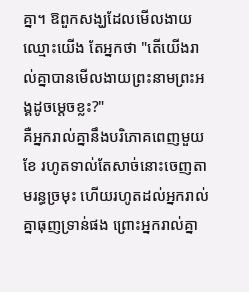គ្នា។ ឱពួកសង្ឃដែលមើលងាយឈ្មោះយើង តែអ្នកថា "តើយើងរាល់គ្នាបានមើលងាយព្រះនាមព្រះអង្គដូចម្ដេចខ្លះ?"
គឺអ្នករាល់គ្នានឹងបរិភោគពេញមួយខែ រហូតទាល់តែសាច់នោះចេញតាមរន្ធច្រមុះ ហើយរហូតដល់អ្នករាល់គ្នាធុញទ្រាន់ផង ព្រោះអ្នករាល់គ្នា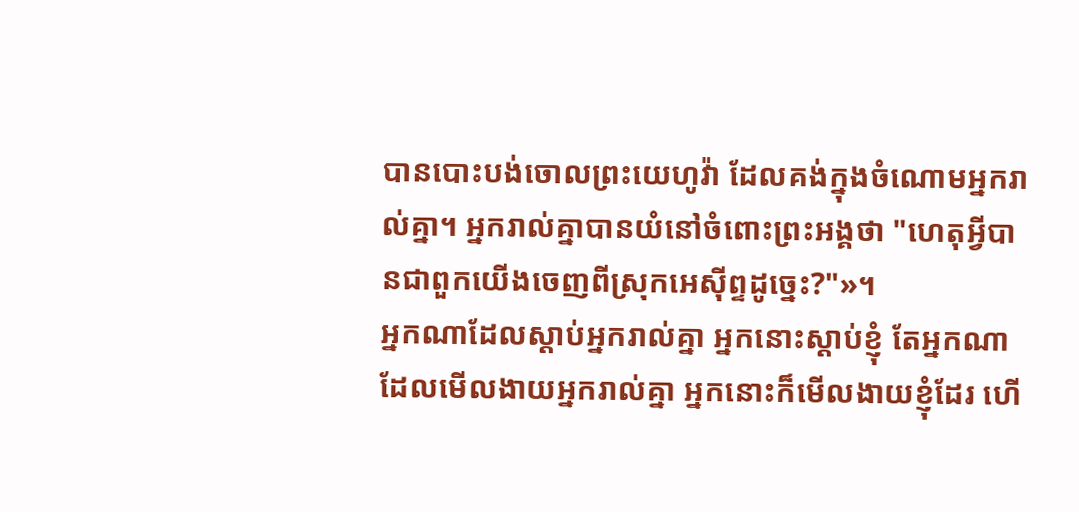បានបោះបង់ចោលព្រះយេហូវ៉ា ដែលគង់ក្នុងចំណោមអ្នករាល់គ្នា។ អ្នករាល់គ្នាបានយំនៅចំពោះព្រះអង្គថា "ហេតុអ្វីបានជាពួកយើងចេញពីស្រុកអេស៊ីព្ទដូច្នេះ?"»។
អ្នកណាដែលស្តាប់អ្នករាល់គ្នា អ្នកនោះស្តាប់ខ្ញុំ តែអ្នកណាដែលមើលងាយអ្នករាល់គ្នា អ្នកនោះក៏មើលងាយខ្ញុំដែរ ហើ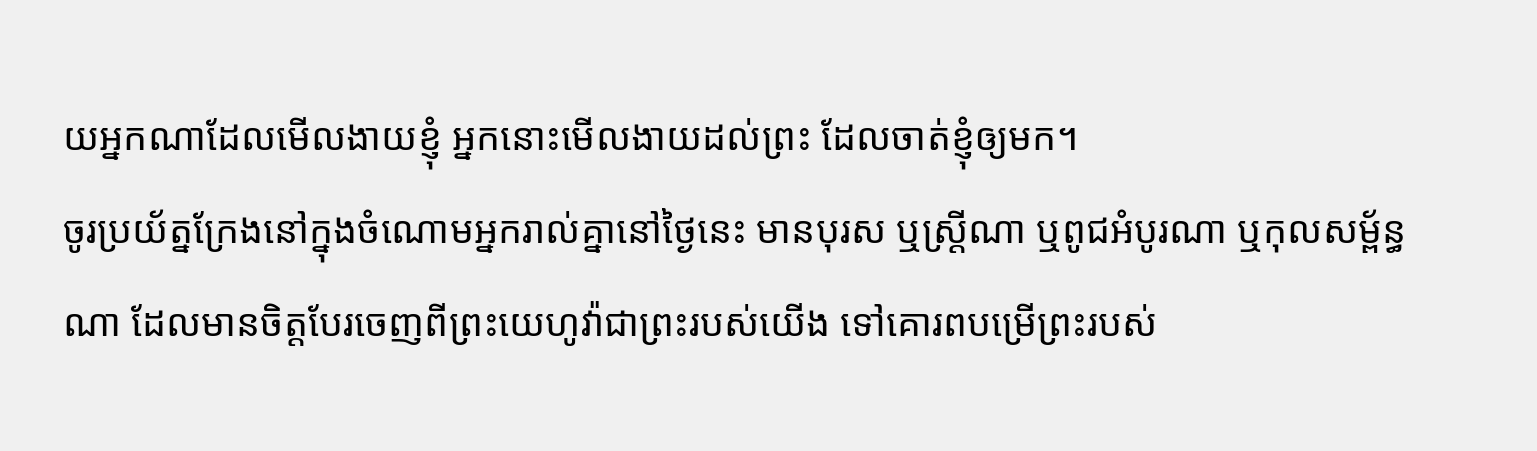យអ្នកណាដែលមើលងាយខ្ញុំ អ្នកនោះមើលងាយដល់ព្រះ ដែលចាត់ខ្ញុំឲ្យមក។
ចូរប្រយ័ត្នក្រែងនៅក្នុងចំណោមអ្នករាល់គ្នានៅថ្ងៃនេះ មានបុរស ឬស្រ្ដីណា ឬពូជអំបូរណា ឬកុលសម្ព័ន្ធណា ដែលមានចិត្តបែរចេញពីព្រះយេហូវ៉ាជាព្រះរបស់យើង ទៅគោរពបម្រើព្រះរបស់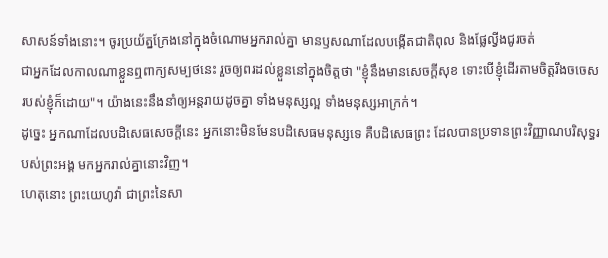សាសន៍ទាំងនោះ។ ចូរប្រយ័ត្នក្រែងនៅក្នុងចំណោមអ្នករាល់គ្នា មានឫសណាដែលបង្កើតជាតិពុល និងផ្លែល្វីងជូរចត់
ជាអ្នកដែលកាលណាខ្លួនឮពាក្យសម្បថនេះ រួចឲ្យពរដល់ខ្លួននៅក្នុងចិត្តថា "ខ្ញុំនឹងមានសេចក្ដីសុខ ទោះបើខ្ញុំដើរតាមចិត្តរឹងចចេសរបស់ខ្ញុំក៏ដោយ"។ យ៉ាងនេះនឹងនាំឲ្យអន្តរាយដូចគ្នា ទាំងមនុស្សល្អ ទាំងមនុស្សអាក្រក់។
ដូច្នេះ អ្នកណាដែលបដិសេធសេចក្តីនេះ អ្នកនោះមិនមែនបដិសេធមនុស្សទេ គឺបដិសេធព្រះ ដែលបានប្រទានព្រះវិញ្ញាណបរិសុទ្ធរបស់ព្រះអង្គ មកអ្នករាល់គ្នានោះវិញ។
ហេតុនោះ ព្រះយេហូវ៉ា ជាព្រះនៃសា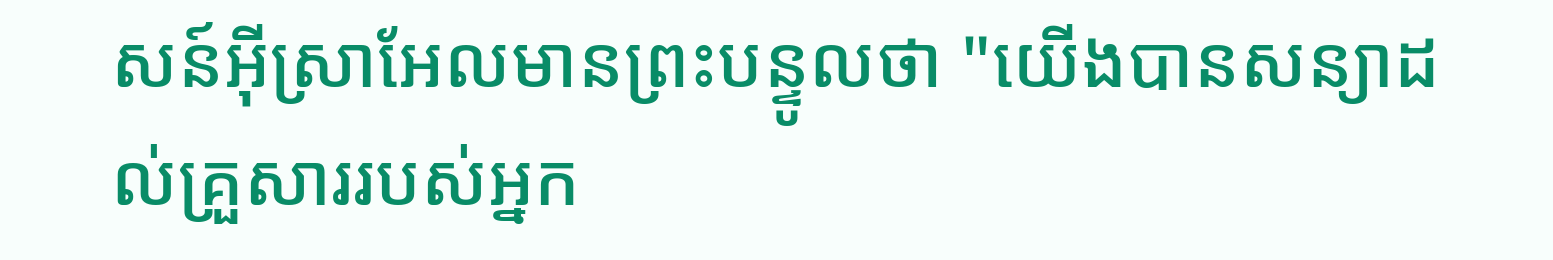សន៍អ៊ីស្រាអែលមានព្រះបន្ទូលថា "យើងបានសន្យាដល់គ្រួសាររបស់អ្នក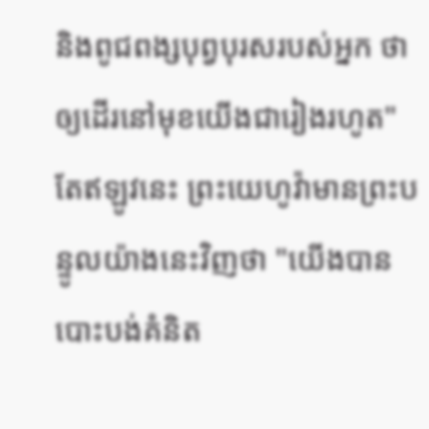និងពូជពង្សបុព្វបុរសរបស់អ្នក ថាឲ្យដើរនៅមុខយើងជារៀងរហូត" តែឥឡូវនេះ ព្រះយេហូវ៉ាមានព្រះបន្ទូលយ៉ាងនេះវិញថា "យើងបានបោះបង់គំនិត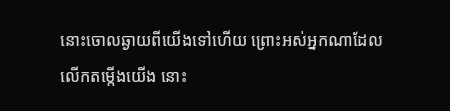នោះចោលឆ្ងាយពីយើងទៅហើយ ព្រោះអស់អ្នកណាដែលលើកតម្កើងយើង នោះ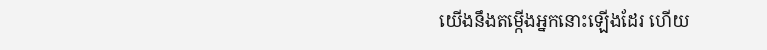យើងនឹងតម្កើងអ្នកនោះឡើងដែរ ហើយ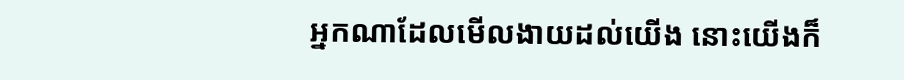អ្នកណាដែលមើលងាយដល់យើង នោះយើងក៏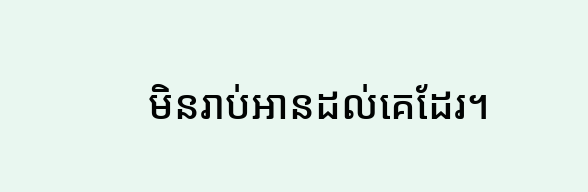មិនរាប់អានដល់គេដែរ។